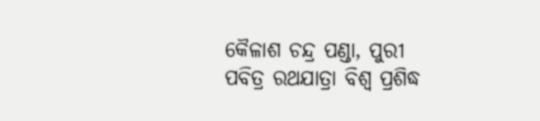କୈଳାଶ ଚନ୍ଦ୍ର ପଣ୍ଡା, ପୁରୀ
ପବିତ୍ର ରଥଯାତ୍ରା ବିଶ୍ୱ ପ୍ରଶିଦ୍ଧ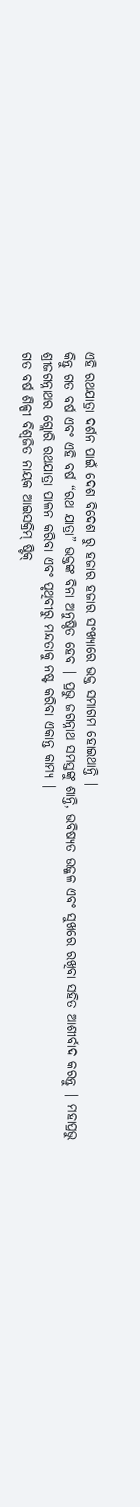ଏହି ରଥଯାତ୍ରା ଦର୍ଶନ ପାଇଁ ଦେଶ ବିଦେଶ ରୁ ହଜାର ହଜାର ସଂଖ୍ୟାରେ ଭକ୍ତ ସମାଗମ ହୋଇଥାନ୍ତି |
କିନ୍ତୁ ଗତ ବର୍ଷ ଏବଂ ଏହି ବର୍ଷ “ରଥ ଯାତ୍ରା” ଭକ୍ତଙ୍କ ବିନା ଅନୁଷ୍ଠିତ ହେବ | ପ୍ରଭୁ ଜଗନ୍ନାଥ ସମସ୍ତଙ୍କୁ ଶାନ୍ତି, ଭବିଷ୍ୟତ ଉଜ୍ଜଳ ଏବଂ ସୁଖରେ ରଖିବା ସହିତ ଆଶୀର୍ବାଦ କରନ୍ତୁ | ମହାପ୍ରଭୁ ଶ୍ରୀଜଗନ୍ନାଥର ଗ୍ଲୋରି ରଥଯାତ୍ରା ପାଳନ କରିବା ଏବଂ ପୃଥିବୀରୁ ମନ୍ଦତାକୁ ନଷ୍ଟ କରିବା ଏକାନ୍ତ କାମ୍ୟ |
ଗତ ବର୍ଷ ଶିଳ୍ପୀ ବିଶ୍ୱଜିତ ନାୟକ ଆଇସକ୍ରିମ୍ ଷ୍ଟିକ୍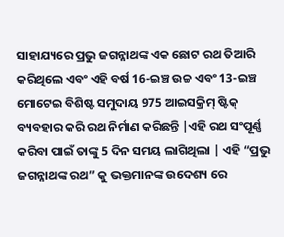ସାହାଯ୍ୟରେ ପ୍ରଭୁ ଜଗନ୍ନାଥଙ୍କ ଏକ ଛୋଟ ରଥ ତିଆରି କରିଥିଲେ ଏବଂ ଏହି ବର୍ଷ 16-ଇଞ୍ଚ ଉଚ୍ଚ ଏବଂ 13-ଇଞ୍ଚ ମୋଟେଇ ବିଶିଷ୍ଟ ସମୁଦାୟ 975 ଆଇସକ୍ରିମ୍ ଷ୍ଟିକ୍ ବ୍ୟବହାର କରି ରଥ ନିର୍ମାଣ କରିଛନ୍ତି |ଏହି ରଥ ସଂପୂର୍ଣ୍ଣ କରିବା ପାଇଁ ତାଙ୍କୁ 5 ଦିନ ସମୟ ଲାଗିଥିଲା | ଏହି “ପ୍ରଭୁ ଜଗନ୍ନାଥଙ୍କ ରଥ” କୁ ଭକ୍ତମାନଙ୍କ ଉଦେଶ୍ୟ ରେ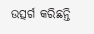ଉତ୍ସର୍ଗ କରିଛନ୍ତି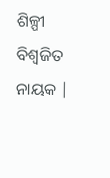ଶିଳ୍ପୀ ବିଶ୍ୱଜିତ ନାୟକ |